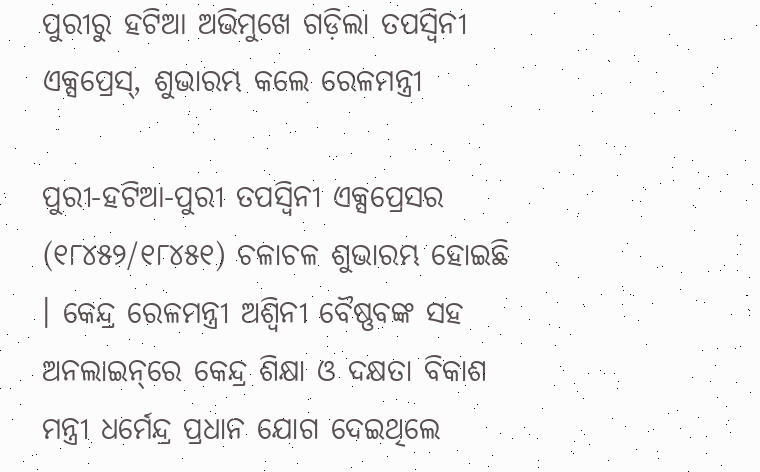ପୁରୀରୁ ହଟିଆ ଅଭିମୁଖେ ଗଡ଼ିଲା ତପସ୍ଵିନୀ ଏକ୍ସପ୍ରେସ୍‌, ଶୁଭାରମ୍ଭ କଲେ ରେଳମନ୍ତ୍ରୀ

ପୁରୀ-ହଟିଆ-ପୁରୀ ତପସ୍ଵିନୀ ଏକ୍ସପ୍ରେସର (୧୮୪୫୨/୧୮୪୫୧) ଚଳାଚଳ ଶୁଭାରମ୍ଭ ହୋଇଛି । କେନ୍ଦ୍ର ରେଳମନ୍ତ୍ରୀ ଅଶ୍ଵିନୀ ବୈଷ୍ଣବଙ୍କ ସହ ଅନଲାଇନ୍‌ରେ କେନ୍ଦ୍ର ଶିକ୍ଷା ଓ ଦକ୍ଷତା ବିକାଶ ମନ୍ତ୍ରୀ ଧର୍ମେନ୍ଦ୍ର ପ୍ରଧାନ ଯୋଗ ଦେଇଥିଲେ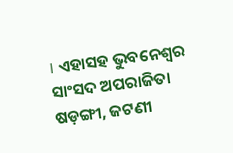। ଏହାସହ ଭୁବନେଶ୍ୱର ସାଂସଦ ଅପରାଜିତା ଷଡ଼ଙ୍ଗୀ, ଜଟଣୀ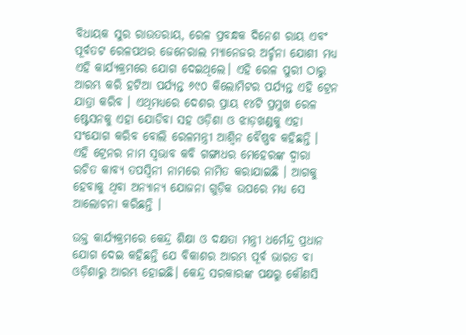ବିଧାୟକ ସୁର ରାଉତରାୟ, ରେଳ ପ୍ରବନ୍ଧକ ଦିନେଶ ରାୟ ଏବଂ ପୂର୍ବତଟ ରେଳପଥର ଜେନେରାଲ ମ୍ୟାନେଜର ଅର୍ଚ୍ଚନା ଯୋଶୀ ମଧ୍ୟ ଏହି କାର୍ଯ୍ୟକ୍ରମରେ ଯୋଗ ଦେଇଥିଲେ। ଏହି ରେଳ ପୁରୀ ଠାରୁ ଆରମ୍ଭ କରି ହଟିଆ ପର୍ଯ୍ୟନ୍ତ ୬୯୦ କିଲୋମିଟର ପର୍ଯ୍ୟନ୍ତ ଏହି ଟ୍ରେନ ଯାତ୍ରା କରିବ । ଏଥିମଧ୍ୟରେ ଦେଶର ପ୍ରାୟ ୧୪ଟି ପ୍ରମୁଖ ରେଳ ଷ୍ଟେସନକୁ ଏହା ଯୋଡିବା ସହ ଓଡ଼ିଶା ଓ ଝାଡ଼ଖଣ୍ଡକୁ ଏହା ସଂଯୋଗ କରିବ ବୋଲି ରେଳମନ୍ତ୍ରୀ ଆଶ୍ୱିନ ବୈଷ୍ଣବ କହିଛନ୍ତି । ଏହି ଟ୍ରେନର ନାମ ସ୍ଵଭାବ କବି ଗଙ୍ଗାଧର ମେହେରଙ୍କ ଦ୍ବାରା ରଚିତ କାବ୍ୟ ତପସ୍ଵିନୀ ନାମରେ ନାମିତ କରାଯାଇଛି । ଆଗକୁ ହେବାକୁ ଥିବା ଅନ୍ୟାନ୍ୟ ଯୋଜନା ଗୁଡ଼ିକ ଉପରେ ମଧ୍ୟ ସେ ଆଲୋଚନା କରିଛନ୍ତି ।

ଉକ୍ତ କାର୍ଯ୍ୟକ୍ରମରେ କେନ୍ଦ୍ର ଶିକ୍ଷା ଓ ଦକ୍ଷତା ମନ୍ତ୍ରୀ ଧର୍ମେନ୍ଦ୍ର ପ୍ରଧାନ ଯୋଗ ଦେଇ କହିଛନ୍ତି ଯେ ବିକାଶର ଆରମ୍ଭ ପୂର୍ବ ଭାରତ ବା ଓଡ଼ିଶାରୁ ଆରମ୍ଭ ହୋଇଛି। କେନ୍ଦ୍ର ସରକାରଙ୍କ ପକ୍ଷରୁ କୌଣସି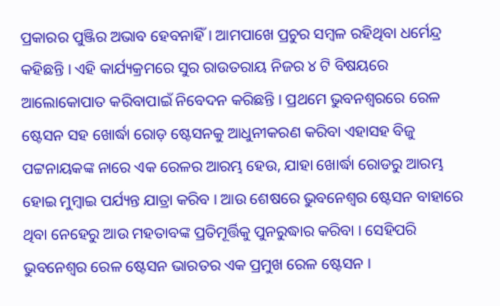ପ୍ରକାରର ପୁଞ୍ଜିର ଅଭାବ ହେବନାହିଁ । ଆମପାଖେ ପ୍ରଚୁର ସମ୍ବଳ ରହିଥିବା ଧର୍ମେନ୍ଦ୍ର କହିଛନ୍ତି । ଏହି କାର୍ଯ୍ୟକ୍ରମରେ ସୁର ରାଉତରାୟ ନିଜର ୪ ଟି ବିଷୟରେ ଆଲୋକୋପାତ କରିବାପାଇଁ ନିବେଦନ କରିଛନ୍ତି । ପ୍ରଥମେ ଭୁବନଶ୍ଵରରେ ରେଳ ଷ୍ଟେସନ ସହ ଖୋର୍ଦ୍ଧା ରୋଡ଼ ଷ୍ଟେସନକୁ ଆଧୁନୀକରଣ କରିବା ଏହାସହ ବିଜୁ ପଟ୍ଟନାୟକଙ୍କ ନାରେ ଏକ ରେଳର ଆରମ୍ଭ ହେଉ, ଯାହା ଖୋର୍ଦ୍ଧା ରୋଡରୁ ଆରମ୍ଭ ହୋଇ ମୁମ୍ବାଇ ପର୍ଯ୍ୟନ୍ତ ଯାତ୍ରା କରିବ । ଆଉ ଶେଷରେ ଭୁବନେଶ୍ୱର ଷ୍ଟେସନ ବାହାରେ ଥିବା ନେହେରୁ ଆଉ ମହତାବଙ୍କ ପ୍ରତିମୂର୍ତ୍ତିକୁ ପୁନରୁଦ୍ଧାର କରିବା । ସେହିପରି ଭୁବନେଶ୍ୱର ରେଳ ଷ୍ଟେସନ ଭାରତର ଏକ ପ୍ରମୁଖ ରେଳ ଷ୍ଟେସନ ।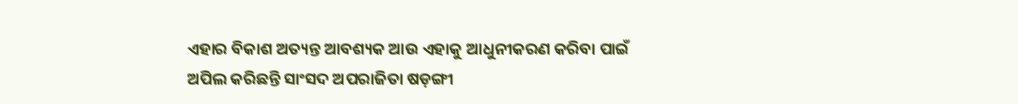ଏହାର ବିକାଶ ଅତ୍ୟନ୍ତ ଆବଶ୍ୟକ ଆଉ ଏହାକୁ ଆଧୁନୀକରଣ କରିବା ପାଇଁ ଅପିଲ କରିଛନ୍ତି ସାଂସଦ ଅପରାଜିତା ଷଡ଼ଙ୍ଗୀ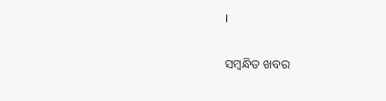।

ସମ୍ବନ୍ଧିତ ଖବର